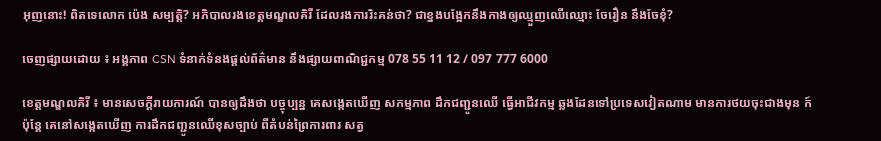អុញនោះ! ពិតទេលោក ប៉េង សម្បត្តិ? អភិបាលរងខេត្តមណ្ឌលគិរី ដែលរងការរិះគន់ថា? ជាខ្នងបង្អែកនឹងកាងឲ្យឈ្មួញឈើឈ្មោះ ចែរឿន នឹងចែខុំ?

ចេញផ្សាយដោយ ៖ អង្គភាព CSN ទំនាក់ទំនងផ្ដល់ព័ត៌មាន នឹងផ្សាយពាណិជ្ជកម្ម 078 55 11 12 / 097 777 6000

ខេត្តមណ្ឌលគិរី ៖ មានសេចក្តីរាយការណ៍ បានឲ្យដឹងថា បច្ចុប្បន្ន គេសង្កេតឃើញ សកម្មភាព ដឹកជញ្ជូនឈើ ធ្វើអាជីវកម្ម ឆ្លងដែនទៅប្រទេសវៀតណាម មានការថយចុះជាងមុន ក៍ប៉ុន្តែ គេនៅសង្កេតឃើញ ការដឹកជញ្ជូនឈើខុសច្បាប់ ពីតំបន់ព្រៃការពារ សត្វ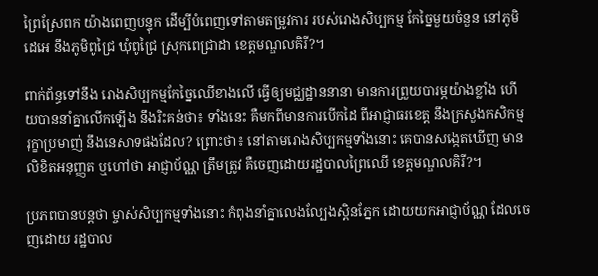ព្រៃស្រែពក យ៉ាងពេញបន្ទុក ដើម្បីបំពេញទៅតាមតម្រូវការ របស់រោងសិប្បកម្ម កែច្នៃមួយចំនួន នៅភូមិដេអេ នឹងភូមិពូជ្រៃ ឃុំពូជ្រៃ ស្រុកពេជ្រាដា ខេត្តមណ្ឌលគិរី?។

ពាក់ព័ន្ធទៅនឹង រោងសិប្បកម្មកែច្នៃឈើខាងលើ ធ្វើឲ្យមជ្ឈដ្ឋាននានា មានការព្រួយបារម្ភយ៉ាងខ្លាំង ហើយបាននាំគ្នាលើកឡើង នឹងរិះគន់ថា៖ ទាំងនេះ គឺមកពីមានការបើកដៃ ពីអាជ្ញាធរខេត្ត នឹងក្រសួងកសិកម្ម រុក្ខាប្រមាញ់ នឹងនេសាទផងដែល? ព្រោះថា៖ នៅតាមរោងសិប្បកម្មទាំងនោះ គេបានសង្កេតឃើញ មានលិខិតអនុញ្ញត ឬហៅថា អាជ្ញាប័ណ្ណ ត្រឹមត្រូវ គឺចេញដោយរដ្ឋបាលព្រៃឈើ ខេត្តមណ្ឌលគិរី?។

ប្រភពបានបន្តថា ម្ចាស់សិប្បកម្មទាំងនោះ កំពុងនាំគ្នាលេងល្បែងស្ពិនភ្នែក ដោយយកអាជ្ញាប័ណ្ណ ដែលចេញដោយ រដ្ឋបាល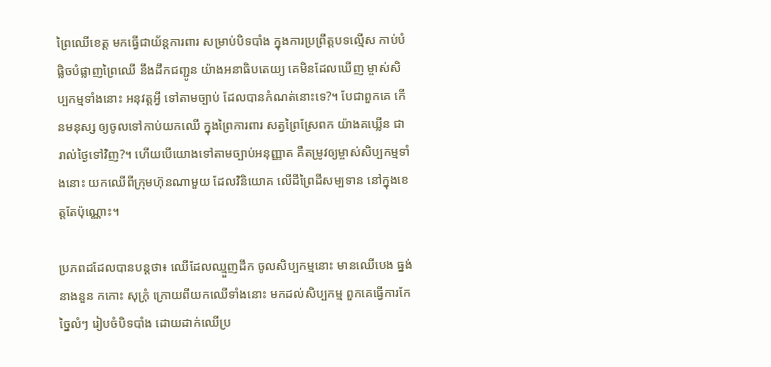ព្រៃឈើខេត្ត មកធ្វើជាយ័ន្តការពារ សម្រាប់បិទបាំង ក្នុងការប្រព្រឹត្តបទល្មើស កាប់បំផ្លិចបំផ្លាញព្រៃឈើ នឹងដឹកជញ្ជូន យ៉ាងអនាធិបតេយ្យ គេមិនដែលឃើញ ម្ចាស់សិប្បកម្មទាំងនោះ អនុវត្តអ្វី ទៅតាមច្បាប់ ដែលបានកំណត់នោះទេ?។ បែជាពួកគេ កើនមនុស្ស ឲ្យចូលទៅកាប់យកឈើ ក្នុងព្រៃការពារ សត្វព្រៃស្រែពក យ៉ាងគឃ្លើន ជារាល់ថ្ងៃទៅវិញ?។ ហើយបើយោងទៅតាមច្បាប់អនុញ្ញាត គឺតម្រូវឲ្យម្ចាស់សិប្បកម្មទាំងនោះ យកឈើពីក្រុមហ៊ុនណាមួយ ដែលវិនិយោគ លើដីព្រៃដីសម្បទាន នៅក្នុងខេត្តតែប៉ុណ្ណោះ។

ប្រភពដដែលបានបន្តថា៖ ឈើដែលឈ្មួញដឹក ចូលសិប្បកម្មនោះ មានឈើបេង ធ្នង់ នាងនួន កកោះ សុក្រំុ ក្រោយពីយកឈើទាំងនោះ មកដល់សិប្បកម្ម ពួកគេធ្វើការកែច្នៃលំៗ រៀបចំបិទបាំង ដោយដាក់ឈើប្រ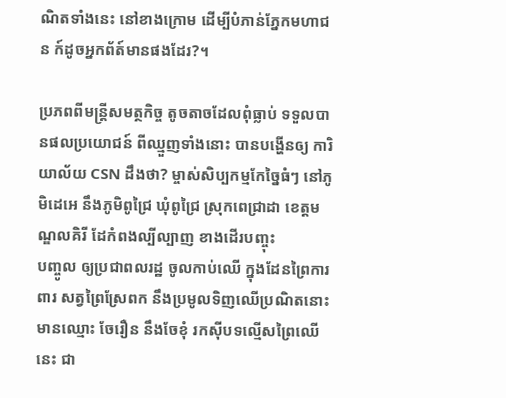ណិតទាំងនេះ នៅខាងក្រោម ដើម្បីបំភាន់ភ្នែកមហាជន ក៍ដូចអ្នកព័ត៍មានផងដែរ?។

ប្រភពពីមន្ត្រីសមត្ថកិច្ច តូចតាចដែលពុំធ្លាប់ ទទួលបានផលប្រយោជន៍ ពីឈ្មួញទាំងនោះ បានបង្ហើនឲ្យ ការិយាល័យ CSN ដឹងថា? ម្ចាស់សិប្បកម្មកែច្នៃធំៗ នៅភូមិដេអេ នឹងភូមិពូជ្រៃ ឃុំពូជ្រៃ ស្រុកពេជ្រាដា ខេត្តមណ្ឌលគិរី ដែកំពងល្បីល្បាញ ខាងដើរបញ្ចុះ
បញ្ចូល ឲ្យប្រជាពលរដ្ឋ ចូលកាប់ឈើ ក្នុងដែនព្រៃការពារ សត្វព្រៃស្រែពក នឹងប្រមូលទិញឈើប្រណិតនោះ មានឈ្មោះ ចែរឿន នឹងចែខុំ រកស៊ីបទល្មើសព្រៃឈើនេះ ជា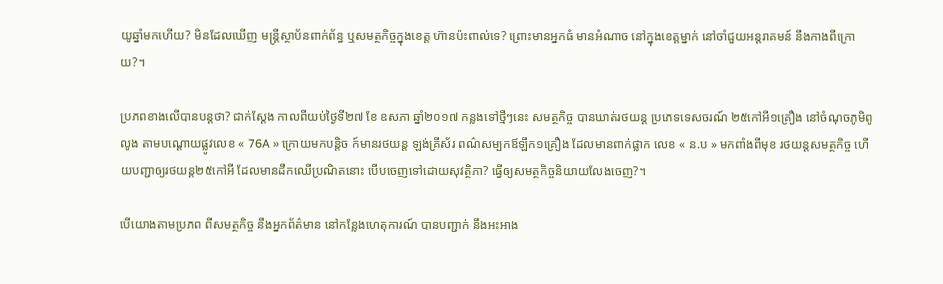យូឆ្នាំមកហើយ? មិនដែលឃើញ មន្ត្រីស្ថាប័នពាក់ព័ន្ធ ឬសមត្ថកិច្ចក្នុងខេត្ត ហ៊ានប៉ះពាល់ទេ? ព្រោះមានអ្នកធំ មានអំណាច នៅក្នុងខេត្តម្នាក់ នៅចាំជួយអន្តរាគមន៍ នឹងកាងពីក្រោយ?។

ប្រភពខាងលើបានបន្តថា? ជាក់ស្តែង កាលពីយប់ថ្ងៃទី២៧ ខែ ឧសភា ឆ្នាំ២០១៧ កន្លងទៅថ្មីៗនេះ សមត្ថកិច្ច បានឃាត់រថយន្ត ប្រភេទទេសចរណ៍ ២៥កៅអី១គ្រឿង នៅចំណុចភូមិពូលូង តាមបណ្តោយផ្លូវលេខ « 76A » ក្រោយមកបន្តិច ក៍មានរថយន្ត ឡង់គ្រីស័រ ពណ៌សម្បកឪឡឹក១គ្រឿង ដែលមានពាក់ផ្លាក លេខ « ន.ប » មកពាំងពីមុខ រថយន្តសមត្ថកិច្ច ហើយបញ្ជាឲ្យរថយន្ត២៥កៅអី ដែលមានដឹកឈើប្រណិតនោះ បើបចេញទៅដោយសុវត្ថិភា? ធ្វើឲ្យសមត្ថកិច្ចនិយាយលែងចេញ?។

បើយោងតាមប្រភព ពីសមត្ថកិច្ច នឹងអ្នកព័ត៌មាន នៅកន្លែងហេតុការណ៍ បានបញ្ជាក់ នឹងអះអាង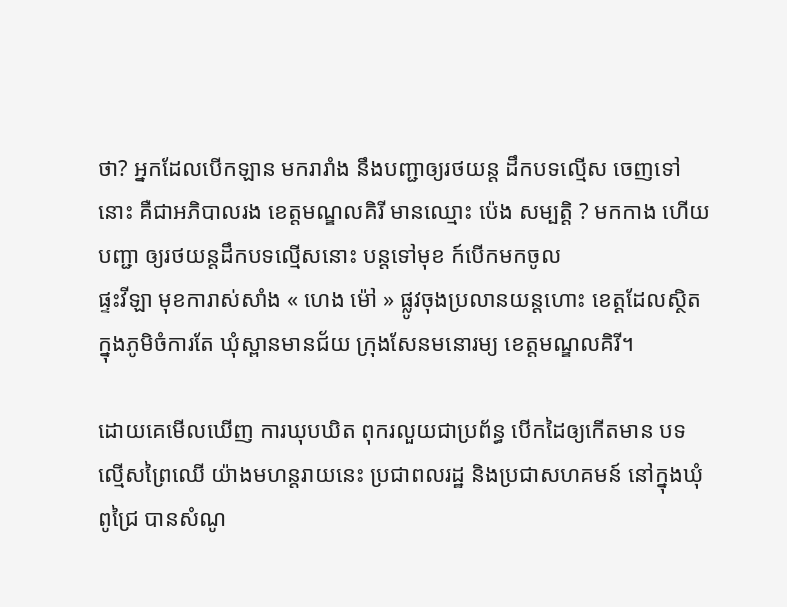ថា? អ្នកដែលបើកឡាន មករារាំង នឹងបញ្ជាឲ្យរថយន្ត ដឹកបទល្មើស ចេញទៅនោះ គឺជាអភិបាលរង ខេត្តមណ្ឌលគិរី មានឈ្មោះ ប៉េង សម្បត្តិ ? មកកាង ហើយបញ្ជា ឲ្យរថយន្តដឹកបទល្មើសនោះ បន្តទៅមុខ ក៍បើកមកចូល
ផ្ទះវីឡា មុខការាស់សាំង « ហេង ម៉ៅ » ផ្លូវចុងប្រលានយន្តហោះ ខេត្តដែលស្ថិត ក្នុងភូមិចំការតែ ឃំុស្ពានមានជ័យ ក្រុងសែនមនោរម្យ ខេត្តមណ្ឌលគិរី។

ដោយគេមើលឃើញ ការឃុបឃិត ពុករលួយជាប្រព័ន្ធ បើកដៃឲ្យកើតមាន បទល្មើសព្រៃឈើ យ៉ាងមហន្តរាយនេះ ប្រជាពលរដ្ឋ និងប្រជាសហគមន៍ នៅក្នុងឃុំពូជ្រៃ បានសំណូ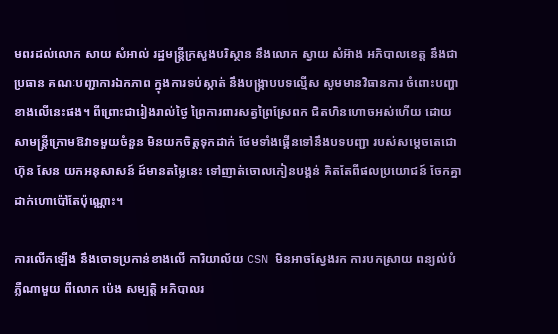មពរដល់លោក សាយ សំអាល់ រដ្ឋមន្រ្តីក្រសួងបរិស្ថាន នឹងលោក ស្វាយ សំអ៊ាង អភិបាលខេត្ត នឹងជាប្រធាន គណៈបញ្ជាការឯកភាព ក្នុងការទប់ស្កាត់ នឹងបង្ក្រាបបទល្មើស សូមមានវិធានការ ចំពោះបញ្ហាខាងលើនេះផង។ ពីព្រោះជារៀងរាល់ថ្ងៃ ព្រៃការពារសត្វព្រៃស្រែពក ជិតហិនហោចអស់ហើយ ដោយសាមន្ត្រីក្រោមឱវាទមួយចំនួន មិនយកចិត្តទុកដាក់ ថែមទាំងផ្គើនទៅនឹងបទបញ្ជា របស់សម្ដេចតេជោ ហ៊ុន សែន យកអនុសាសន៍ ដ៍មានតម្លៃនេះ ទៅញាត់ចោលកៀនបង្គន់ គិតតែពីផលប្រយោជន៍ ចែកគ្នាដាក់ហោប៉ៅតែប៉ុណ្ណោះ។

ការលើកឡើង នឹងចោទប្រកាន់ខាងលើ ការិយាល័យ CSN មិនអាចស្វែងរក ការបកស្រាយ ពន្យល់បំភ្លឺណាមួយ ពីលោក ប៉េង សម្បត្តិ អភិបាលរ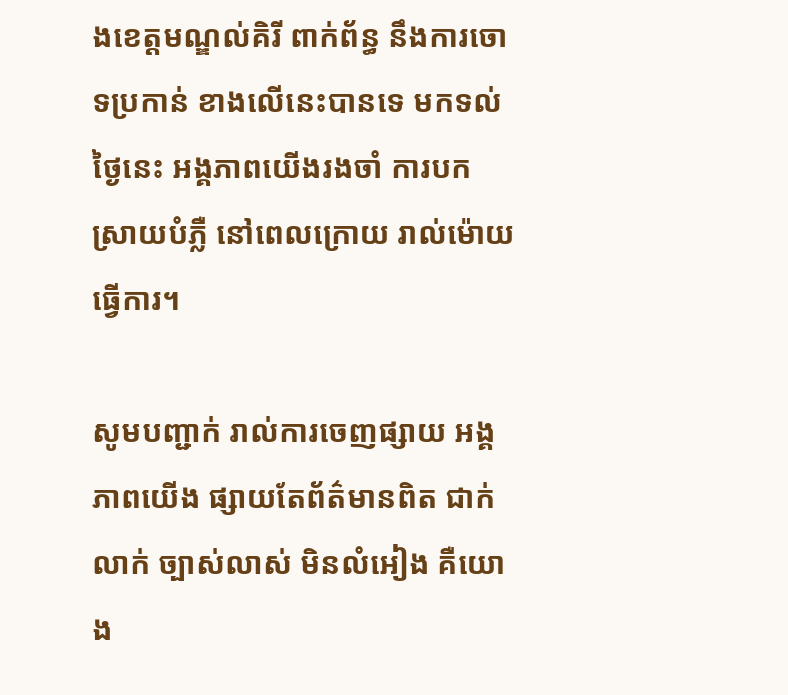ងខេត្តមណ្ឌល់គិរី ពាក់ព័ន្ធ នឹងការចោទប្រកាន់ ខាងលើនេះបានទេ មកទល់ថ្ងៃនេះ អង្គភាពយើងរងចាំ ការបកស្រាយបំភ្លឺ នៅពេលក្រោយ រាល់ម៉ោយធ្វើការ។

សូមបញ្ជាក់ រាល់ការចេញផ្សាយ អង្គភាពយើង ផ្សាយតែព័ត៌មានពិត ជាក់លាក់ ច្បាស់លាស់ មិនលំអៀង គឺយោង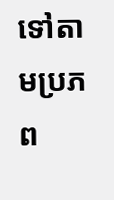ទៅតាមប្រភព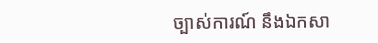ច្បាស់ការណ៍ នឹងឯកសា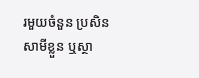រមួយចំនួន ប្រសិនសាមីខ្លួន ឬស្ថា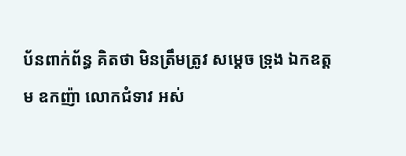ប័នពាក់ព័ន្ធ គិតថា មិនត្រឹមត្រូវ សម្ដេច ទ្រុង ឯកឧត្តម ឧកញ៉ា លោកជំទាវ អស់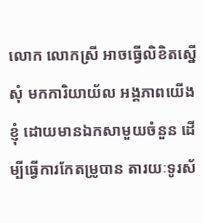លោក លោកស្រី អាចធ្វើលិខិតស្នើសុំ មកការិយាយ័ល អង្គភាពយើងខ្ញុំ ដោយមានឯកសាមួយចំនួន ដើម្បីធ្វើការកែតម្រូបាន តារយៈទូរស័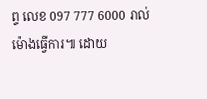ព្ទ លេខ 097 777 6000 រាល់ម៉ោងធ្វើការ៕ ដោយ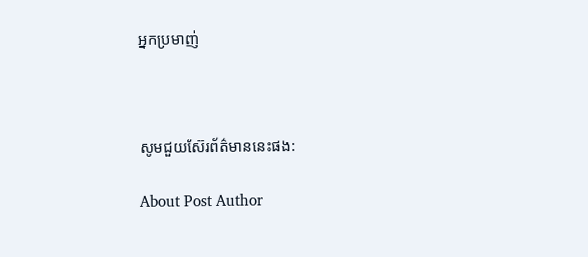អ្នកប្រមាញ់



សូមជួយស៊ែរព័ត៌មាននេះផង:

About Post Author